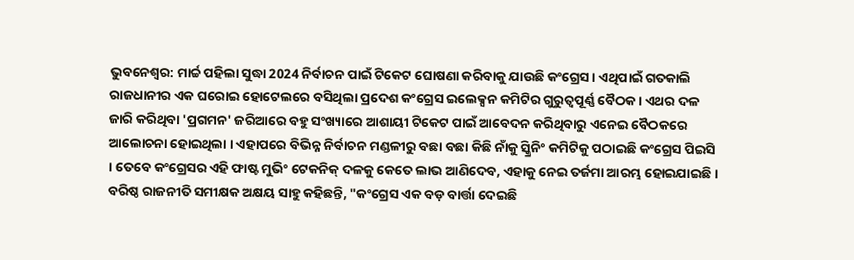ଭୁବନେଶ୍ବର: ମାର୍ଚ୍ଚ ପହିଲା ସୁଦ୍ଧା 2024 ନିର୍ବାଚନ ପାଇଁ ଟିକେଟ ଘୋଷଣା କରିବାକୁ ଯାଉଛି କଂଗ୍ରେସ । ଏଥିପାଇଁ ଗତକାଲି ରାଜଧାନୀର ଏକ ଘରୋଇ ହୋଟେଲରେ ବସିଥିଲା ପ୍ରଦେଶ କଂଗ୍ରେସ ଇଲେକ୍ସନ କମିଟିର ଗୁରୁତ୍ବପୂର୍ଣ୍ଣ ବୈଠକ । ଏଥର ଦଳ ଜାରି କରିଥିବା 'ପ୍ରଗମନ' ଜରିଆରେ ବହୁ ସଂଖ୍ୟାରେ ଆଶାୟୀ ଟିକେଟ ପାଇଁ ଆବେଦନ କରିଥିବାରୁ ଏନେଇ ବୈଠକରେ ଆଲୋଚନା ହୋଇଥିଲା । ଏହାପରେ ବିଭିନ୍ନ ନିର୍ବାଚନ ମଣ୍ଡଳୀରୁ ବଛା ବଛା କିଛି ନାଁକୁ ସ୍କ୍ରିନିଂ କମିଟିକୁ ପଠାଇଛି କଂଗ୍ରେସ ପିଇସି । ତେବେ କଂଗ୍ରେସର ଏହି ଫାଷ୍ଟ ମୁଭିଂ ଟେକନିକ୍ ଦଳକୁ କେତେ ଲାଭ ଆଣିଦେବ, ଏହାକୁ ନେଇ ତର୍ଜମା ଆରମ୍ଭ ହୋଇଯାଇଛି ।
ବରିଷ୍ଠ ରାଜନୀତି ସମୀକ୍ଷକ ଅକ୍ଷୟ ସାହୁ କହିଛନ୍ତି, "କଂଗ୍ରେସ ଏକ ବଡ଼ ବାର୍ତ୍ତା ଦେଇଛି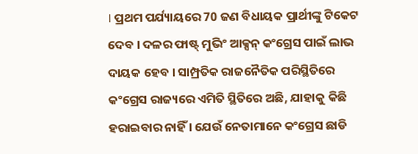। ପ୍ରଥମ ପର୍ଯ୍ୟାୟରେ 70 ଜଣ ବିଧାୟକ ପ୍ରାର୍ଥୀଙ୍କୁ ଟିକେଟ ଦେବ । ଦଳର ଫାଷ୍ଟ୍ ମୁଭିଂ ଆକ୍ସନ୍ କଂଗ୍ରେସ ପାଇଁ ଲାଭ ଦାୟକ ହେବ । ସାମ୍ପ୍ରତିକ ରାଜନୈତିକ ପରିସ୍ଥିତିରେ କଂଗ୍ରେସ ରାଜ୍ୟରେ ଏମିତି ସ୍ଥିତିରେ ଅଛି, ଯାହାକୁ କିଛି ହରାଇବାର ନାହିଁ । ଯେଉଁ ନେତାମାନେ କଂଗ୍ରେସ ଛାଡି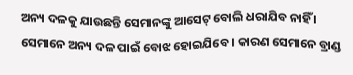ଅନ୍ୟ ଦଳକୁ ଯାଉଛନ୍ତି ସେମାନଙ୍କୁ ଆସେଟ୍ ବୋଲି ଧରାଯିବ ନାହିଁ । ସେମାନେ ଅନ୍ୟ ଦଳ ପାଇଁ ବୋଝ ହୋଇଯିବେ । କାରଣ ସେମାନେ ବ୍ରାଣ୍ଡ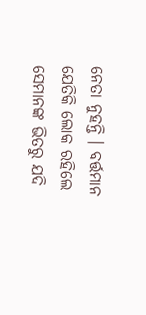ନେତା ନୁହନ୍ତି । ବର୍ତ୍ତମାନ ଯେତିକି ଲୋକ ରହିଲେ ସେମାନଙ୍କ ଭିତରୁ ଯଦି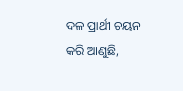ଦଳ ପ୍ରାର୍ଥୀ ଚୟନ କରି ଆଣୁଛି,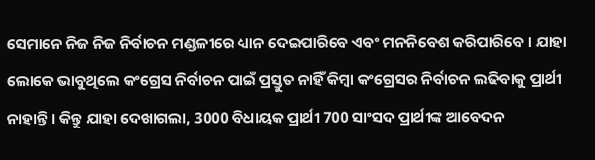ସେମାନେ ନିଜ ନିଜ ନିର୍ବାଚନ ମଣ୍ଡଳୀରେ ଧ୍ୟାନ ଦେଇପାରିବେ ଏବଂ ମନନିବେଶ କରିପାରିବେ । ଯାହା ଲୋକେ ଭାବୁଥିଲେ କଂଗ୍ରେସ ନିର୍ବାଚନ ପାଇଁ ପ୍ରସ୍ତୁତ ନାହିଁ କିମ୍ବା କଂଗ୍ରେସର ନିର୍ବାଚନ ଲଢିବାକୁ ପ୍ରାର୍ଥୀ ନାହାନ୍ତି । କିନ୍ତୁ ଯାହା ଦେଖାଗଲା, 3000 ବିଧାୟକ ପ୍ରାର୍ଥୀ 700 ସାଂସଦ ପ୍ରାର୍ଥୀଙ୍କ ଆବେଦନ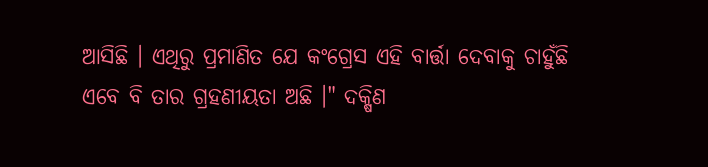ଆସିଛି । ଏଥିରୁ ପ୍ରମାଣିତ ଯେ କଂଗ୍ରେସ ଏହି ବାର୍ତ୍ତା ଦେବାକୁ ଚାହୁଁଛି ଏବେ ବି ତାର ଗ୍ରହଣୀୟତା ଅଛି ।" ଦକ୍ଷିଣ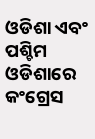ଓଡିଶା ଏବଂ ପଶ୍ଚିମ ଓଡିଶାରେ କଂଗ୍ରେସ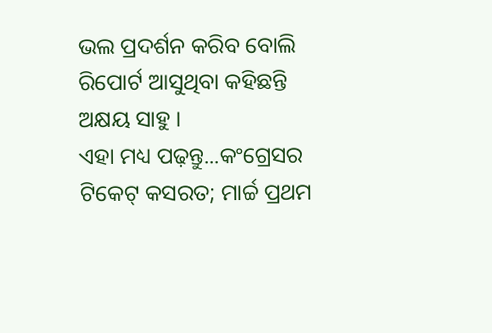ଭଲ ପ୍ରଦର୍ଶନ କରିବ ବୋଲି ରିପୋର୍ଟ ଆସୁଥିବା କହିଛନ୍ତି ଅକ୍ଷୟ ସାହୁ ।
ଏହା ମଧ୍ୟ ପଢ଼ନ୍ତୁ...କଂଗ୍ରେସର ଟିକେଟ୍ କସରତ; ମାର୍ଚ୍ଚ ପ୍ରଥମ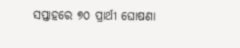ସପ୍ତାହରେ ୭୦ ପ୍ରାର୍ଥୀ ଘୋଷଣା